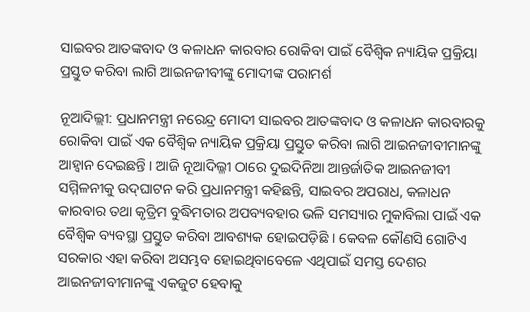ସାଇବର ଆତଙ୍କବାଦ ଓ କଳାଧନ କାରବାର ରୋକିବା ପାଇଁ ବୈଶ୍ୱିକ ନ୍ୟାୟିକ ପ୍ରକ୍ରିୟା ପ୍ରସ୍ତୁତ କରିବା ଲାଗି ଆଇନଜୀବୀଙ୍କୁ ମୋଦୀଙ୍କ ପରାମର୍ଶ

ନୂଆଦିଲ୍ଲୀ: ପ୍ରଧାନମନ୍ତ୍ରୀ ନରେନ୍ଦ୍ର ମୋଦୀ ସାଇବର ଆତଙ୍କବାଦ ଓ କଳାଧନ କାରବାରକୁ ରୋକିବା ପାଇଁ ଏକ ବୈଶ୍ୱିକ ନ୍ୟାୟିକ ପ୍ରକ୍ରିୟା ପ୍ରସ୍ତୁତ କରିବା ଲାଗି ଆଇନଜୀବୀମାନଙ୍କୁ ଆହ୍ୱାନ ଦେଇଛନ୍ତି । ଆଜି ନୂଆଦିଲ୍ଳୀ ଠାରେ ଦୁଇଦିନିଆ ଆନ୍ତର୍ଜାତିକ ଆଇନଜୀବୀ ସମ୍ମିଳନୀକୁ ଉଦ୍‍ଘାଟନ କରି ପ୍ରଧାନମନ୍ତ୍ରୀ କହିଛନ୍ତି, ସାଇବର ଅପରାଧ, କଳାଧନ କାରବାର ତଥା କୃତ୍ରିମ ବୁଦ୍ଧିମତାର ଅପବ୍ୟବହାର ଭଳି ସମସ୍ୟାର ମୁକାବିଲା ପାଇଁ ଏକ ବୈଶ୍ୱିକ ବ୍ୟବସ୍ଥା ପ୍ରସ୍ତୁତ କରିବା ଆବଶ୍ୟକ ହୋଇପଡ଼ିଛି । କେବଳ କୌଣସି ଗୋଟିଏ ସରକାର ଏହା କରିବା ଅସମ୍ଭବ ହୋଇଥିବାବେଳେ ଏଥିପାଇଁ ସମସ୍ତ ଦେଶର ଆଇନଜୀବୀମାନଙ୍କୁ ଏକଜୁଟ ହେବାକୁ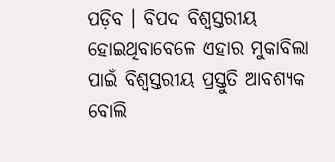ପଡ଼ିବ । ବିପଦ ବିଶ୍ୱସ୍ତରୀୟ ହୋଇଥିବାବେଳେ ଏହାର ମୁକାବିଲା ପାଇଁ ବିଶ୍ୱସ୍ତରୀୟ ପ୍ରସ୍ତୁତି ଆବଶ୍ୟକ ବୋଲି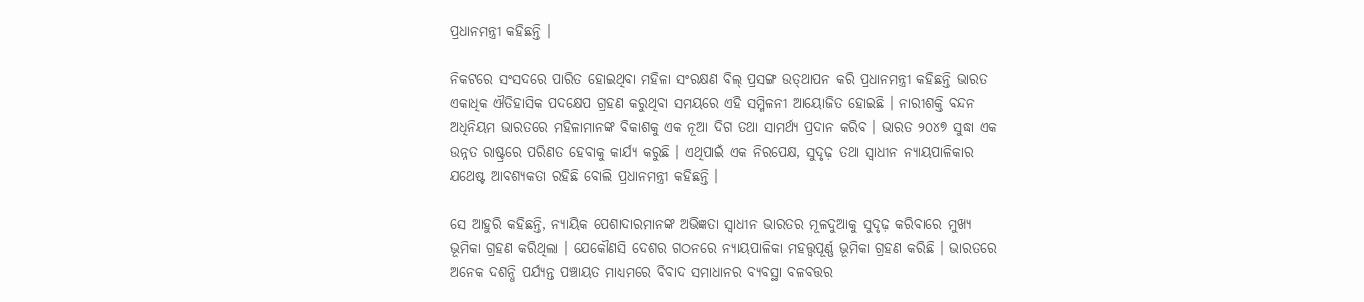ପ୍ରଧାନମନ୍ତ୍ରୀ କହିଛନ୍ତି ।

ନିକଟରେ ସଂସଦରେ ପାରିତ ହୋଇଥିବା ମହିଳା ସଂରକ୍ଷଣ ବିଲ୍‍ ପ୍ରସଙ୍ଗ ଉତ୍‍ଥାପନ କରି ପ୍ରଧାନମନ୍ତ୍ରୀ କହିଛନ୍ତି ଭାରତ ଏକାଧିକ ଐତିହାସିକ ପଦକ୍ଷେପ ଗ୍ରହଣ କରୁଥିବା ସମୟରେ ଏହି ସମ୍ମିଳନୀ ଆୟୋଜିତ ହୋଇଛି । ନାରୀଶକ୍ତି ବନ୍ଦନ ଅଧିନିୟମ ଭାରତରେ ମହିଳାମାନଙ୍କ ବିକାଶକୁ ଏକ ନୂଆ ଦିଗ ତଥା ସାମର୍ଥ୍ୟ ପ୍ରଦାନ କରିବ । ଭାରତ ୨୦୪୭ ସୁଦ୍ଧା ଏକ ଉନ୍ନତ ରାଷ୍ଟ୍ରରେ ପରିଣତ ହେବାକୁ କାର୍ଯ୍ୟ କରୁଛି । ଏଥିପାଇଁ ଏକ ନିରପେକ୍ଷ, ସୁଦୃଢ଼ ତଥା ସ୍ୱାଧୀନ ନ୍ୟାୟପାଳିକାର ଯଥେଷ୍ଟ ଆବଶ୍ୟକତା ରହିଛି ବୋଲି ପ୍ରଧାନମନ୍ତ୍ରୀ କହିଛନ୍ତି ।

ସେ ଆହୁରି କହିଛନ୍ତି, ନ୍ୟାୟିକ ପେଶାଦାରମାନଙ୍କ ଅଭିଜ୍ଞତା ସ୍ୱାଧୀନ ଭାରତର ମୂଳଦୁଆକୁ ସୁଦୃଢ଼ କରିବାରେ ମୁଖ୍ୟ ଭୂମିକା ଗ୍ରହଣ କରିଥିଲା । ଯେକୌଣସି ଦେଶର ଗଠନରେ ନ୍ୟାୟପାଳିକା ମହତ୍ତ୍ୱପୂର୍ଣ୍ଣ ଭୂମିକା ଗ୍ରହଣ କରିଛି । ଭାରତରେ ଅନେକ ଦଶନ୍ଧି ପର୍ଯ୍ୟନ୍ତ ପଞ୍ଚାୟତ ମାଧ୍ୟମରେ ବିବାଦ ସମାଧାନର ବ୍ୟବସ୍ଥା ବଳବତ୍ତର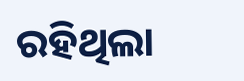ରହିଥିଲା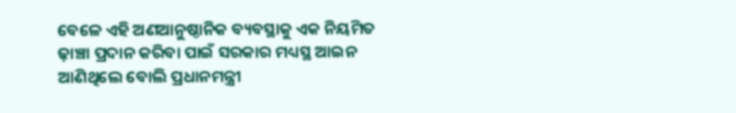ବେଳେ ଏହି ଅଣଆନୁଷ୍ଠାନିକ ବ୍ୟବସ୍ଥାକୁ ଏକ ନିୟମିତ ଢ଼ାଞ୍ଚା ପ୍ରଦାନ କରିବା ପାଇଁ ସରକାର ମଧ୍ୟସ୍ଥ ଆଇନ ଆଣିଥିଲେ ବୋଲି ପ୍ରଧାନମନ୍ତ୍ରୀ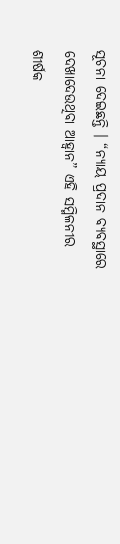ସୂଚନା ଦେଇଛନ୍ତି । “ନ୍ୟାୟ ପ୍ରଦାନ ବ୍ୟବସ୍ଥାରେ ଦେଖାଦେଉଥିବା ଆହ୍ୱାନ” ଏହି ସମ୍ମିଳନୀର ଶୀର୍ଷକ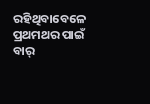ରହିଥିବାବେଳେ ପ୍ରଥମଥର ପାଇଁ ବାର୍‍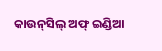କାଉନ୍‍ସିଲ୍‍ ଅଫ୍‍ ଇଣ୍ଡିଆ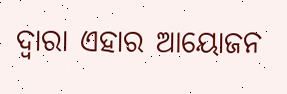ଦ୍ୱାରା ଏହାର ଆୟୋଜନ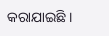କରାଯାଇଛି ।